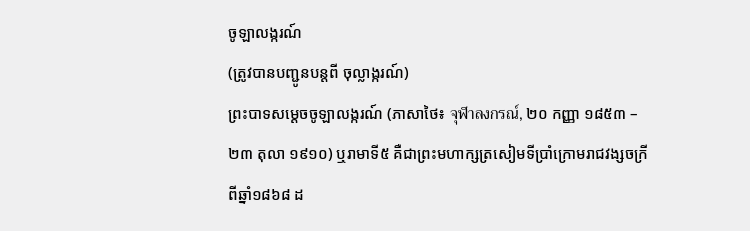ចូឡាលង្ករណ៍
(ត្រូវបានបញ្ជូនបន្តពី ចុល្លាង្ករណ៍)
ព្រះបាទសម្ដេចចូឡាលង្ករណ៍ (ភាសាថៃ៖ จุฬาลงกรณ์, ២០ កញ្ញា ១៨៥៣ – ២៣ តុលា ១៩១០) ឬរាមាទី៥ គឺជាព្រះមហាក្សត្រសៀមទីប្រាំក្រោមរាជវង្សចក្រីពីឆ្នាំ១៨៦៨ ដ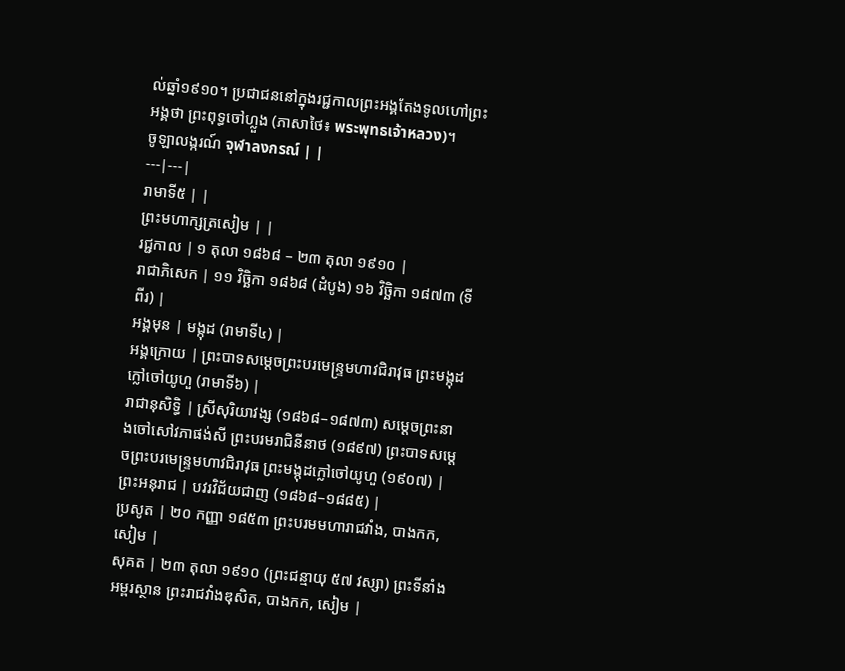ល់ឆ្នាំ១៩១០។ ប្រជាជននៅក្នុងរជ្ជកាលព្រះអង្គតែងទូលហៅព្រះអង្គថា ព្រះពុទ្ធចៅហ្លួង (ភាសាថៃ៖ พระพุทธเจ้าหลวง)។
ចូឡាលង្ករណ៍ จุฬาลงกรณ์ | |
---|---|
រាមាទី៥ | |
ព្រះមហាក្សត្រសៀម | |
រជ្ជកាល | ១ តុលា ១៨៦៨ – ២៣ តុលា ១៩១០ |
រាជាភិសេក | ១១ វិច្ឆិកា ១៨៦៨ (ដំបូង) ១៦ វិច្ឆិកា ១៨៧៣ (ទីពីរ) |
អង្គមុន | មង្កុដ (រាមាទី៤) |
អង្គក្រោយ | ព្រះបាទសម្ដេចព្រះបរមេន្ទ្រមហាវជិរាវុធ ព្រះមង្កុដក្លៅចៅយូហួ (រាមាទី៦) |
រាជានុសិទ្ធិ | ស្រីសុរិយាវង្ស (១៨៦៨–១៨៧៣) សម្ដេចព្រះនាងចៅសៅវភាផង់សី ព្រះបរមរាជិនីនាថ (១៨៩៧) ព្រះបាទសម្ដេចព្រះបរមេន្ទ្រមហាវជិរាវុធ ព្រះមង្កុដក្លៅចៅយូហួ (១៩០៧) |
ព្រះអនុរាជ | បវរវិជ័យជាញ (១៨៦៨–១៨៨៥) |
ប្រសូត | ២០ កញ្ញា ១៨៥៣ ព្រះបរមមហារាជវាំង, បាងកក, សៀម |
សុគត | ២៣ តុលា ១៩១០ (ព្រះជន្មាយុ ៥៧ វស្សា) ព្រះទីនាំងអម្ពរស្ថាន ព្រះរាជវាំងឌុសិត, បាងកក, សៀម |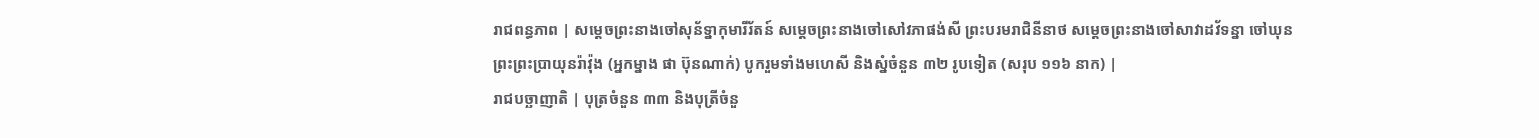រាជពន្ធភាព | សម្តេចព្រះនាងចៅសុន័ទ្នាកុមារីរ័តន៍ សម្ដេចព្រះនាងចៅសៅវភាផង់សី ព្រះបរមរាជិនីនាថ សម្តេចព្រះនាងចៅសាវាដវ័ទន្នា ចៅឃុនព្រះព្រះប្រាយុនរ៉ាវ៉ុង (អ្នកម្នាង ផា ប៊ុនណាក់) បូករួមទាំងមហេសី និងស្នំចំនួន ៣២ រូបទៀត (សរុប ១១៦ នាក) |
រាជបច្ឆាញាតិ | បុត្រចំនួន ៣៣ និងបុត្រីចំនួ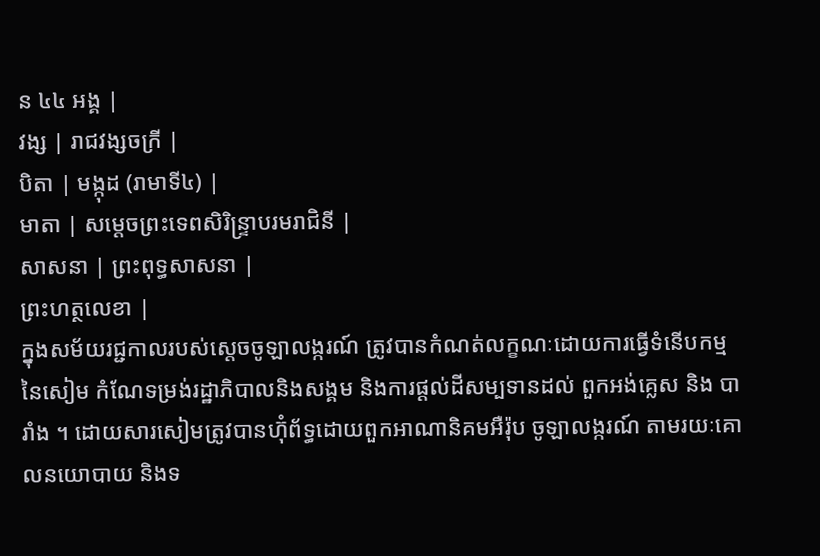ន ៤៤ អង្គ |
វង្ស | រាជវង្សចក្រី |
បិតា | មង្កុដ (រាមាទី៤) |
មាតា | សម្តេចព្រះទេពសិរិន្ទ្រាបរមរាជិនី |
សាសនា | ព្រះពុទ្ធសាសនា |
ព្រះហត្ថលេខា |
ក្នុងសម័យរជ្ជកាលរបស់ស្តេចចូឡាលង្ករណ៍ ត្រូវបានកំណត់លក្ខណៈដោយការធ្វើទំនើបកម្មនៃសៀម កំណែទម្រង់រដ្ឋាភិបាលនិងសង្គម និងការផ្តល់ដីសម្បទានដល់ ពួកអង់គ្លេស និង បារាំង ។ ដោយសារសៀមត្រូវបានហ៊ុំព័ទ្ធដោយពួកអាណានិគមអឺរ៉ុប ចូឡាលង្ករណ៍ តាមរយៈគោលនយោបាយ និងទ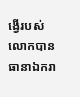ង្វើរបស់លោកបានធានាឯករា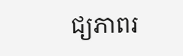ជ្យភាពរ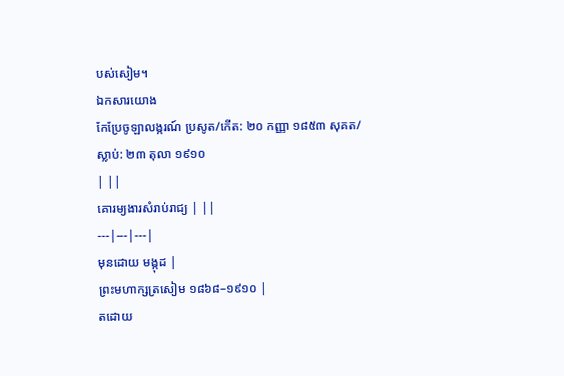បស់សៀម។
ឯកសារយោង
កែប្រែចូឡាលង្ករណ៍ ប្រសូត/កើត: ២០ កញ្ញា ១៨៥៣ សុគត/ស្លាប់: ២៣ តុលា ១៩១០
| ||
គោរម្យងារសំរាប់រាជ្យ | ||
---|---|---|
មុនដោយ មង្កុដ |
ព្រះមហាក្សត្រសៀម ១៨៦៨–១៩១០ |
តដោយ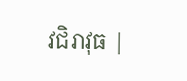វជិរាវុធ |